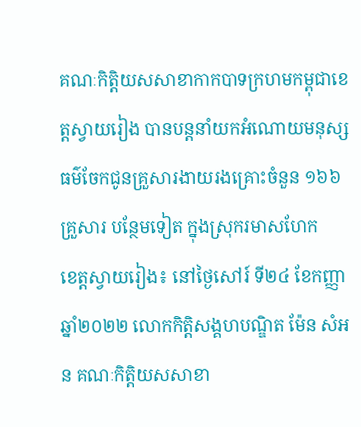គណៈកិត្តិយសសាខាកាកបាទក្រហមកម្ពុជាខេត្តស្វាយរៀង បានបន្តនាំយកអំណោយមនុស្សធម៌ចែកជូនគ្រួសារងាយរងគ្រោះចំនួន ១៦៦គ្រួសារ បន្ថែមទៀត ក្នុងស្រុករមាសហែក
ខេត្តស្វាយរៀង៖ នៅថ្ងៃសៅរ៍ ទី២៤ ខែកញ្ញា ឆ្នាំ២០២២ លោកកិត្តិសង្គហបណ្ឌិត ម៉ែន សំអន គណៈកិត្តិយសសាខា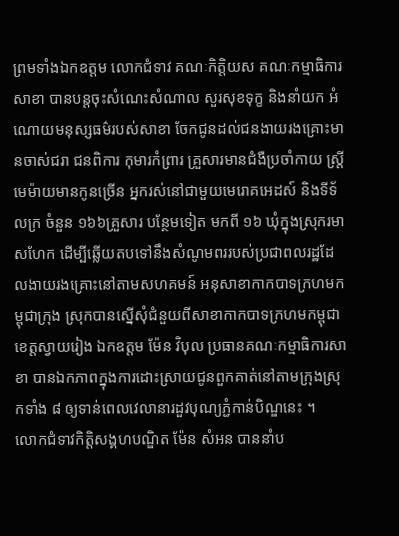ព្រមទាំងឯកឧត្តម លោកជំទាវ គណៈកិត្តិយស គណៈកម្មាធិការសាខា បានបន្តចុះសំណេះសំណាល សួរសុខទុក្ខ និងនាំយក អំណោយមនុស្សធម៌របស់សាខា ចែកជូនដល់ជនងាយរងគ្រោះមានចាស់ជរា ជនពិការ កុមារកំព្រារ គ្រួសារមានជំងឺប្រចាំកាយ ស្ត្រីមេម៉ាយមានកូនច្រើន អ្នករស់នៅជាមួយមេរោគអេដស៍ និងទីទ័លក្រ ចំនួន ១៦៦គ្រួសារ បន្ថែមទៀត មកពី ១៦ ឃុំក្នុងស្រុករមាសហែក ដើម្បីឆ្លើយតបទៅនឹងសំណូមពររបស់ប្រជាពលរដ្ឋដែលងាយរងគ្រោះនៅតាមសហគមន៍ អនុសាខាកាកបាទក្រហមកម្ពុជាក្រុង ស្រុកបានស្នើសុំជំនួយពីសាខាកាកបាទក្រហមកម្ពុជាខេត្តស្វាយរៀង ឯកឧត្តម ម៉ែន វិបុល ប្រធានគណៈកម្មាធិការសាខា បានឯកភាពក្នុងការដោះស្រាយជូនពួកគាត់នៅតាមក្រុងស្រុកទាំង ៨ ឲ្យទាន់ពេលវេលានារដួវបុណ្យភ្ជំកាន់បិណ្ឌនេះ ។
លោកជំទាវកិត្តិសង្គហបណ្ឌិត ម៉ែន សំអន បាននាំប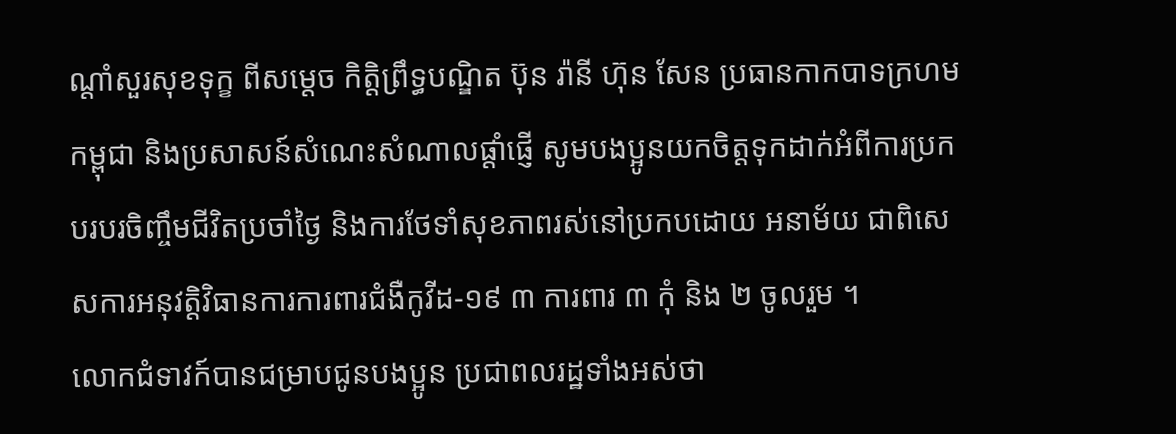ណ្តាំសួរសុខទុក្ខ ពីសម្តេច កិត្តិព្រឹទ្ធបណ្ឌិត ប៊ុន រ៉ានី ហ៊ុន សែន ប្រធានកាកបាទក្រហមកម្ពុជា និងប្រសាសន៍សំណេះសំណាលផ្តាំផ្ញើ សូមបងប្អូនយកចិត្តទុកដាក់អំពីការប្រកបរបរចិញ្ចឹមជីវិតប្រចាំថ្ងៃ និងការថែទាំសុខភាពរស់នៅប្រកបដោយ អនាម័យ ជាពិសេសការអនុវត្តិវិធានការការពារជំងឺកូវីដ-១៩ ៣ ការពារ ៣ កុំ និង ២ ចូលរួម ។
លោកជំទាវក៍បានជម្រាបជូនបងប្អូន ប្រជាពលរដ្ឋទាំងអស់ថា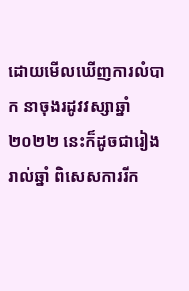ដោយមើលឃើញការលំបាក នាចុងរដូវវស្សាឆ្នាំ ២០២២ នេះក៏ដូចជារៀងរាល់ឆ្នាំ ពិសេសការរីក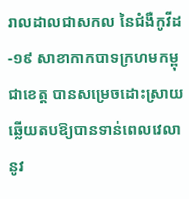រាលដាលជាសកល នៃជំងឺកូវីដ-១៩ សាខាកាកបាទក្រហមកម្ពុជាខេត្ត បានសម្រេចដោះស្រាយឆ្លើយតបឱ្យបានទាន់ពេលវេលា នូវ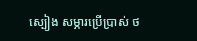ស្បៀង សម្ភារប្រើប្រាស់ ថ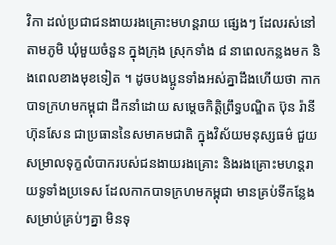វិកា ដល់ប្រជាជនងាយរងគ្រោះមហន្តរាយ ផ្សេងៗ ដែលរស់នៅតាមភូមិ ឃុំមួយចំនួន ក្នុងក្រុង ស្រុកទាំង ៨ នាពេលកន្លងមក និងពេលខាងមុខទៀត ។ ដូចបងប្អូនទាំងអស់គ្នាដឹងហើយថា កាកបាទក្រហមកម្ពុជា ដឹកនាំដោយ សម្តេចកិត្តិព្រឹទ្ធបណ្ឌិត ប៊ុន រ៉ានី ហ៊ុនសែន ជាប្រធាននៃសមាគមជាតិ ក្នុងវិស័យមនុស្សធម៌ ជួយសម្រាលទុក្ខលំបាករបស់ជនងាយរងគ្រោះ និងរងគ្រោះមហន្តរាយទូទាំងប្រទេស ដែលកាកបាទក្រហមកម្ពុជា មានគ្រប់ទីកន្លែង សម្រាប់គ្រប់ៗគ្នា មិនទុ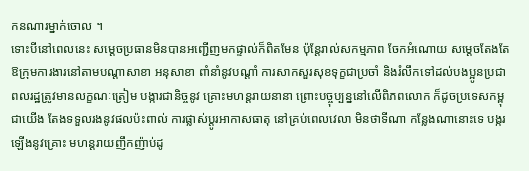កនណារម្នាក់ចោល ។
ទោះបីនៅពេលនេះ សម្តេចប្រធានមិនបានអញ្ជើញមកផ្ទាល់ក៏ពិតមែន ប៉ុន្តែរាល់សកម្មភាព ចែកអំណោយ សម្តេចតែងតែឱក្រុមការងារនៅតាមបណ្តាសាខា អនុសាខា ពាំនាំនូវបណ្តាំ ការសាកសួរសុខទុក្ខជាប្រចាំ និងរំលឹកទៅដល់បងប្អូនប្រជាពលរដ្ឋត្រូវមានលក្ខណៈត្រៀម បង្ការជានិច្ចនូវ គ្រោះមហន្តរាយនានា ព្រោះបច្ចុប្បន្ននៅលើពិភពលោក ក៏ដូចប្រទេសកម្ពុជាយើង តែងទទួលរងនូវផលប៉ះពាល់ ការផ្លាស់ប្តូរអាកាសធាតុ នៅគ្រប់ពេលវេលា មិនថាទីណា កន្លែងណានោះទេ បង្ករឡើងនូវគ្រោះ មហន្តរាយញឹកញ៉ាប់ដូ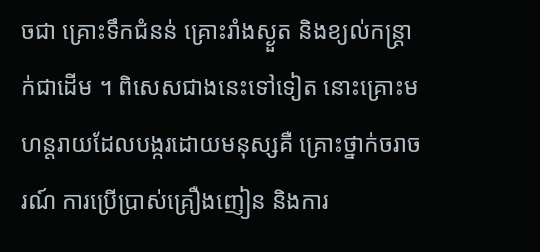ចជា គ្រោះទឹកជំនន់ គ្រោះរាំងស្ងួត និងខ្យល់កន្ត្រាក់ជាដើម ។ ពិសេសជាងនេះទៅទៀត នោះគ្រោះមហន្តរាយដែលបង្ករដោយមនុស្សគឺ គ្រោះថ្នាក់ចរាចរណ៍ ការប្រើប្រាស់គ្រឿងញៀន និងការ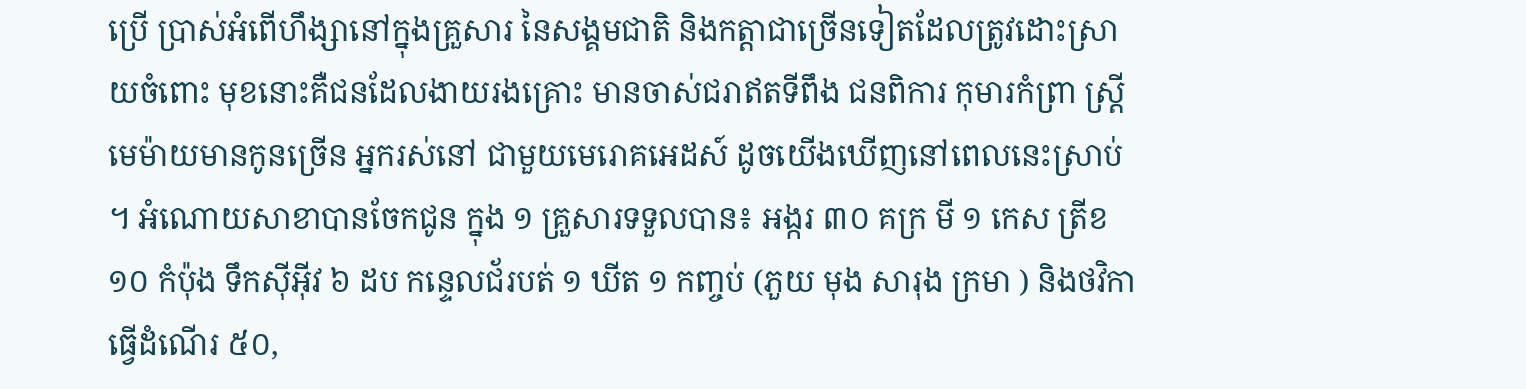ប្រើ ប្រាស់អំពើហឹង្សានៅក្នុងគ្រួសារ នៃសង្គមជាតិ និងកត្តាជាច្រើនទៀតដែលត្រូវដោះស្រាយចំពោះ មុខនោះគឺជនដែលងាយរងគ្រោះ មានចាស់ជរាឥតទីពឹង ជនពិការ កុមារកំព្រា ស្ត្រីមេម៉ាយមានកូនច្រើន អ្នករស់នៅ ជាមួយមេរោគអេដស៍ ដូចយើងឃើញនៅពេលនេះស្រាប់ ។ អំណោយសាខាបានចែកជូន ក្នុង ១ គ្រួសារទទួលបាន៖ អង្ករ ៣០ គក្រ មី ១ កេស ត្រីខ ១០ កំប៉ុង ទឹកស៊ីអ៊ីវ ៦ ដប កន្ទេលជ័របត់ ១ ឃីត ១ កញ្ចប់ (ភួយ មុង សារុង ក្រមា ) និងថវិកាធ្វើដំណើរ ៥០,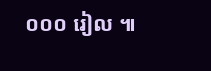០០០ រៀល ៕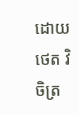ដោយ ថេត វិចិត្រ